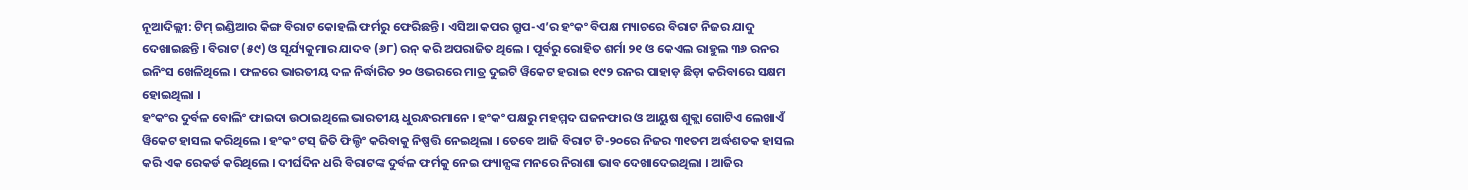ନୂଆଦିଲ୍ଲୀ: ଟିମ୍ ଇଣ୍ଡିଆର କିଙ୍ଗ ବିରାଟ କୋହଲି ଫର୍ମରୁ ଫେରିଛନ୍ତି । ଏସିଆ କପର ଗ୍ରୁପ-ଏ’ର ହଂକଂ ବିପକ୍ଷ ମ୍ୟାଚରେ ବିରାଟ ନିଜର ଯାଦୁ ଦେଖାଇଛନ୍ତି । ବିରାଟ (୫୯) ଓ ସୂର୍ଯ୍ୟକୁମାର ଯାଦବ (୬୮) ରନ୍ କରି ଅପରାଜିତ ଥିଲେ । ପୂର୍ବରୁ ରୋହିତ ଶର୍ମା ୨୧ ଓ କେଏଲ ରାହୁଲ ୩୬ ରନର ଇନିଂସ ଖେଳିଥିଲେ । ଫଳରେ ଭାରତୀୟ ଦଳ ନିର୍ଦ୍ଧାରିତ ୨୦ ଓଭରରେ ମାତ୍ର ଦୁଇଟି ୱିକେଟ ହରାଇ ୧୯୨ ରନର ପାହାଡ଼ ଛିଡ଼ା କରିବାରେ ସକ୍ଷମ ହୋଇଥିଲା ।
ହଂକଂର ଦୁର୍ବଳ ବୋଲିଂ ଫାଇଦା ଉଠାଇଥିଲେ ଭାରତୀୟ ଧୁରନ୍ଧରମାନେ । ହଂକଂ ପକ୍ଷରୁ ମହମ୍ମଦ ଘଜନଫାର ଓ ଆୟୁଷ ଶୁକ୍ଲା ଗୋଟିଏ ଲେଖାଏଁ ୱିକେଟ ହାସଲ କରିଥିଲେ । ହଂକଂ ଟସ୍ ଜିତି ଫିଲ୍ଡିଂ କରିବାକୁ ନିଷ୍ପତ୍ତି ନେଇଥିଲା । ତେବେ ଆଜି ବିରାଟ ଟି-୨୦ରେ ନିଜର ୩୧ତମ ଅର୍ଦ୍ଧଶତକ ହାସଲ କରି ଏକ ରେକର୍ଡ କରିଥିଲେ । ଦୀର୍ଘଦିନ ଧରି ବିରାଟଙ୍କ ଦୁର୍ବଳ ଫର୍ମକୁ ନେଇ ଫ୍ୟାନ୍ସଙ୍କ ମନରେ ନିରାଶା ଭାବ ଦେଖାଦେଇଥିଲା । ଆଜିର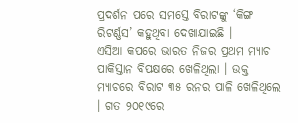ପ୍ରଦର୍ଶନ ପରେ ସମସ୍ତେ ବିରାଟଙ୍କୁ ‘କିଙ୍ଗ ରିଟର୍ଣ୍ଣସ’ କହୁଥିବା ଦେଖାଯାଇଛି ।
ଏସିଆ କପରେ ଭାରତ ନିଜର ପ୍ରଥମ ମ୍ୟାଚ ପାକିସ୍ତାନ ବିପକ୍ଷରେ ଖେଳିଥିଲା । ଉକ୍ତ ମ୍ୟାଚରେ ବିରାଟ ୩୫ ରନର ପାଳି ଖେଳିଥିଲେ । ଗତ ୨୦୧୯ରେ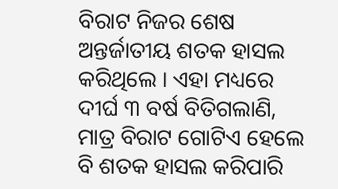ବିରାଟ ନିଜର ଶେଷ ଅନ୍ତର୍ଜାତୀୟ ଶତକ ହାସଲ କରିଥିଲେ । ଏହା ମଧ୍ୟରେ ଦୀର୍ଘ ୩ ବର୍ଷ ବିତିଗଲାଣି, ମାତ୍ର ବିରାଟ ଗୋଟିଏ ହେଲେ ବି ଶତକ ହାସଲ କରିପାରି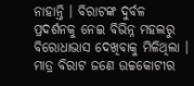ନାହାନ୍ତି । ବିରାଟଙ୍କ ଦୁର୍ବଳ ପ୍ରଦର୍ଶନକୁ ନେଇ ବିଭିନ୍ନ ମହଲରୁ ବିରୋଧାଭାସ ଦେଖିବାକୁ ମିଳିଥିଲା । ମାତ୍ର ବିରାଟ ଜଣେ ଉଚ୍ଚକୋଟୀର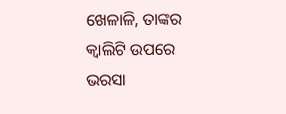ଖେଳାଳି, ତାଙ୍କର କ୍ୱାଲିଟି ଉପରେ ଭରସା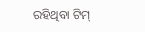ରହିଥିବା ଟିମ୍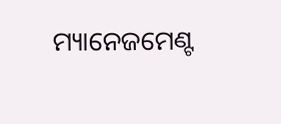ମ୍ୟାନେଜମେଣ୍ଟ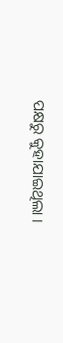ପକ୍ଷରୁ କୁହାଯାଇଥିଲା ।